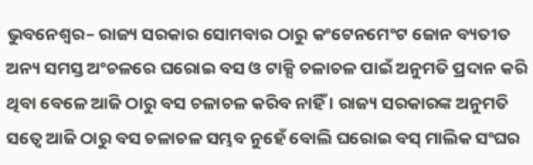ଭୁବନେଶ୍ୱର– ରାଜ୍ୟ ସରକାର ସୋମବାର ଠାରୁ କଂଟେନମେଂଟ ଜୋନ ବ୍ୟତୀତ ଅନ୍ୟ ସମସ୍ତ ଅଂଚଳରେ ଘରୋଇ ବସ ଓ ଟାକ୍ସି ଚଳାଚଳ ପାଇଁ ଅନୁମତି ପ୍ରଦାନ କରି ଥିବା ବେଳେ ଆଜି ଠାରୁ ବସ ଚଳାଚଳ କରିବ ନାହିଁ । ରାଜ୍ୟ ସରକାରଙ୍କ ଅନୁମତି ସତ୍ୱେ ଆଜି ଠାରୁ ବସ ଚଳାଚଳ ସମ୍ଭବ ନୁହେଁ ବୋଲି ଘରୋଇ ବସ୍ ମାଲିକ ସଂଘର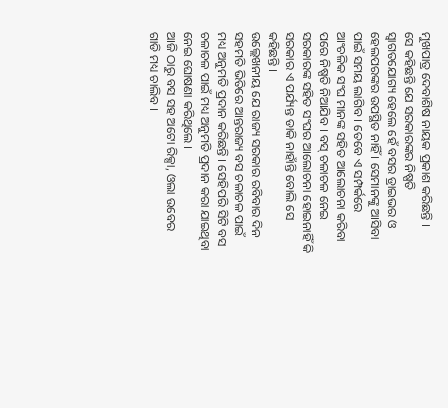ମୁଖପାତ୍ର ଦେବାଶିଷ ନାୟକ ପ୍ରକାଶ କରିଛନ୍ତି ।
ସେ କହିଛନ୍ତି ଯେ ସରକାରଙ୍କର ନିଷ୍ପତି ସ୍ୱାଗତଯୋଗ୍ୟ ହେଲେ ହେଁ ବସର ଡ୍ରାଇଭର ଓ ହେଲପରଙ୍କର ଉପସ୍ଥିତ ନାହିଁ । ସେମାନଙ୍କୁ ଆସିବା ପାଇଁ ସମୟ ଲାଗିବ । ତେବେ ଏ ସମ୍ପର୍କରେ ଆଂଚଳିକ ସଂଘ ମାନଙ୍କ ସହିତ ଆଲୋଚନା କରିବା ପରେ ନିଷ୍ପତି ନିଆଯିବ । ବସ୍ ଚଳାଚଳ ନେଇ ସରକାରଙ୍କ ସହିତ ସଂଘର ଆଲୋଚନା ହୋଇନାହିଁ କି ସରକାର ଏ ପର୍ଯ୍ୟନ୍ତ ଡାକି ନାହାଁନ୍ତି ବୋଲି ସେ କହିଛନ୍ତି ।
ଉଲ୍ଲେଖନୀୟ ଯେ ରାଜ୍ୟ ସରକାର ରବିବାର ଦିନ ସହମତି ଭିତିରେ ଆନ୍ତରାଜ୍ୟ ବସ ଚଳାଚଳ ପାଇଁ ମଧ୍ୟ ଅନୁମତି ପ୍ରଦାନ କରିଛନ୍ତି । ସେହିପରି ସିଟି ବସ ଚଳାଚଳ ପାଇଁ ମଧ୍ୟ ଅନୁମତି ପ୍ରଦାନ କରା ଯାଇଥିବା ନେଇ ଘୋଷଣା କରିଥିଲେ ।
ଆଜି ଠାରୁ ବସ ସହ ଅଟୋ ରିକ୍ସା, ଓଲା ଉବେର ଗାଡି ମଧ୍ୟ ଚାଲିବ ।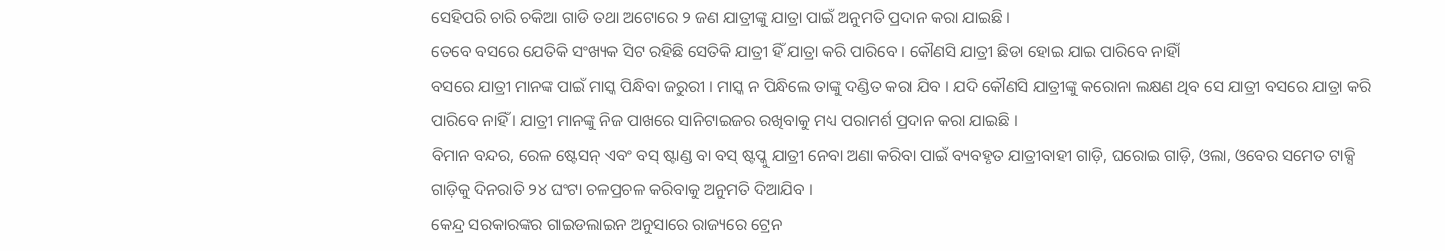ସେହିପରି ଚାରି ଚକିଆ ଗାଡି ତଥା ଅଟୋରେ ୨ ଜଣ ଯାତ୍ରୀଙ୍କୁ ଯାତ୍ରା ପାଇଁ ଅନୁମତି ପ୍ରଦାନ କରା ଯାଇଛି ।
ତେବେ ବସରେ ଯେତିକି ସଂଖ୍ୟକ ସିଟ ରହିଛି ସେତିକି ଯାତ୍ରୀ ହିଁ ଯାତ୍ରା କରି ପାରିବେ । କୌଣସି ଯାତ୍ରୀ ଛିଡା ହୋଇ ଯାଇ ପାରିବେ ନାହିାଁ
ବସରେ ଯାତ୍ରୀ ମାନଙ୍କ ପାଇଁ ମାସ୍କ ପିନ୍ଧିବା ଜରୁରୀ । ମାସ୍କ ନ ପିନ୍ଧିଲେ ତାଙ୍କୁ ଦଣ୍ଡିତ କରା ଯିବ । ଯଦି କୌଣସି ଯାତ୍ରୀଙ୍କୁ କରୋନା ଲକ୍ଷଣ ଥିବ ସେ ଯାତ୍ରୀ ବସରେ ଯାତ୍ରା କରି ପାରିବେ ନାହିଁ । ଯାତ୍ରୀ ମାନଙ୍କୁ ନିଜ ପାଖରେ ସାନିଟାଇଜର ରଖିବାକୁ ମଧ୍ୟ ପରାମର୍ଶ ପ୍ରଦାନ କରା ଯାଇଛି ।
ବିମାନ ବନ୍ଦର, ରେଳ ଷ୍ଟେସନ୍ ଏବଂ ବସ୍ ଷ୍ଟାଣ୍ଡ ବା ବସ୍ ଷ୍ଟପ୍କୁ ଯାତ୍ରୀ ନେବା ଅଣା କରିବା ପାଇଁ ବ୍ୟବହୃତ ଯାତ୍ରୀବାହୀ ଗାଡ଼ି, ଘରୋଇ ଗାଡ଼ି, ଓଲା, ଓବେର ସମେତ ଟାକ୍ସି ଗାଡ଼ିକୁ ଦିନରାତି ୨୪ ଘଂଟା ଚଳପ୍ରଚଳ କରିବାକୁ ଅନୁମତି ଦିଆଯିବ ।
କେନ୍ଦ୍ର ସରକାରଙ୍କର ଗାଇଡଲାଇନ ଅନୁସାରେ ରାଜ୍ୟରେ ଟ୍ରେନ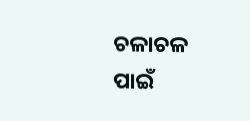ଚଳାଚଳ ପାଇଁ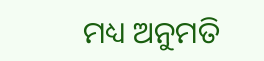ମଧ୍ୟ ଅନୁମତି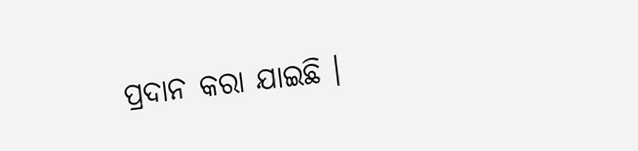ପ୍ରଦାନ କରା ଯାଇଛି ।